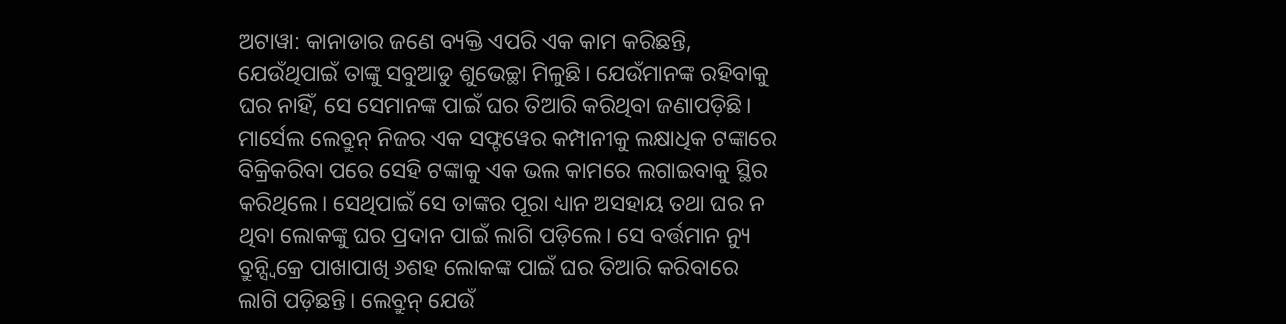ଅଟାୱା: କାନାଡାର ଜଣେ ବ୍ୟକ୍ତି ଏପରି ଏକ କାମ କରିଛନ୍ତି, ଯେଉଁଥିପାଇଁ ତାଙ୍କୁ ସବୁଆଡୁ ଶୁଭେଚ୍ଛା ମିଳୁଛି। ଯେଉଁମାନଙ୍କ ରହିବାକୁ ଘର ନାହିଁ, ସେ ସେମାନଙ୍କ ପାଇଁ ଘର ତିଆରି କରିଥିବା ଜଣାପଡ଼ିଛି। ମାର୍ସେଲ ଲେବ୍ରୁନ୍ ନିଜର ଏକ ସଫ୍ଟୱେର କମ୍ପାନୀକୁ ଲକ୍ଷାଧିକ ଟଙ୍କାରେ ବିକ୍ରିକରିବା ପରେ ସେହି ଟଙ୍କାକୁ ଏକ ଭଲ କାମରେ ଲଗାଇବାକୁ ସ୍ଥିର କରିଥିଲେ। ସେଥିପାଇଁ ସେ ତାଙ୍କର ପୂରା ଧ୍ୟାନ ଅସହାୟ ତଥା ଘର ନ ଥିବା ଲୋକଙ୍କୁ ଘର ପ୍ରଦାନ ପାଇଁ ଲାଗି ପଡ଼ିଲେ। ସେ ବର୍ତ୍ତମାନ ନ୍ୟୁ ବ୍ରୁନ୍ସ୍ବିକ୍ରେ ପାଖାପାଖି ୬ଶହ ଲୋକଙ୍କ ପାଇଁ ଘର ତିଆରି କରିବାରେ ଲାଗି ପଡ଼ିଛନ୍ତି। ଲେବ୍ରୁନ୍ ଯେଉଁ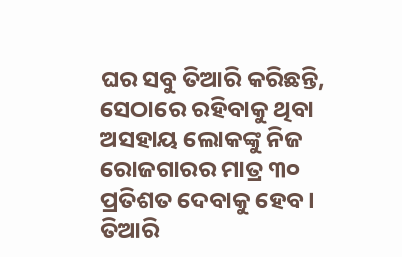ଘର ସବୁ ତିଆରି କରିଛନ୍ତି, ସେଠାରେ ରହିବାକୁ ଥିବା ଅସହାୟ ଲୋକଙ୍କୁ ନିଜ ରୋଜଗାରର ମାତ୍ର ୩୦ ପ୍ରତିଶତ ଦେବାକୁ ହେବ। ତିଆରି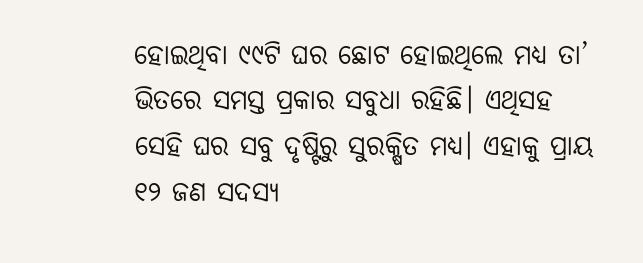ହୋଇଥିବା ୯୯ଟି ଘର ଛୋଟ ହୋଇଥିଲେ ମଧ୍ୟ ତା’ ଭିତରେ ସମସ୍ତ ପ୍ରକାର ସବୁଧା ରହିଛି। ଏଥିସହ ସେହି ଘର ସବୁ ଦୃଷ୍ଟିରୁ ସୁରକ୍ଷିତ ମଧ୍ୟ। ଏହାକୁ ପ୍ରାୟ ୧୨ ଜଣ ସଦସ୍ୟ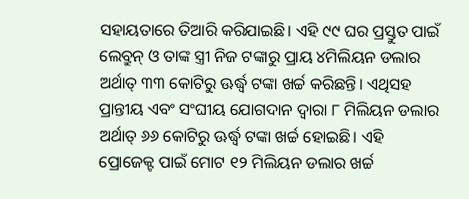ସହାୟତାରେ ତିଆରି କରିଯାଇଛି। ଏହି ୯୯ ଘର ପ୍ରସ୍ତୁତ ପାଇଁ ଲେବ୍ରୁନ୍ ଓ ତାଙ୍କ ସ୍ତ୍ରୀ ନିଜ ଟଙ୍କାରୁ ପ୍ରାୟ ୪ମିଲିୟନ ଡଲାର ଅର୍ଥାତ୍ ୩୩ କୋଟିରୁ ଊର୍ଦ୍ଧ୍ୱ ଟଙ୍କା ଖର୍ଚ୍ଚ କରିଛନ୍ତି। ଏଥିସହ ପ୍ରାନ୍ତୀୟ ଏବଂ ସଂଘୀୟ ଯୋଗଦାନ ଦ୍ୱାରା ୮ ମିଲିୟନ ଡଲାର ଅର୍ଥାତ୍ ୬୬ କୋଟିରୁ ଊର୍ଦ୍ଧ୍ୱ ଟଙ୍କା ଖର୍ଚ୍ଚ ହୋଇଛି। ଏହି ପ୍ରୋଜେକ୍ଟ ପାଇଁ ମୋଟ ୧୨ ମିଲିୟନ ଡଲାର ଖର୍ଚ୍ଚ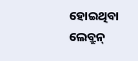ହୋଇଥିବା ଲେବ୍ରୁନ୍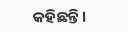କହିଛନ୍ତି।